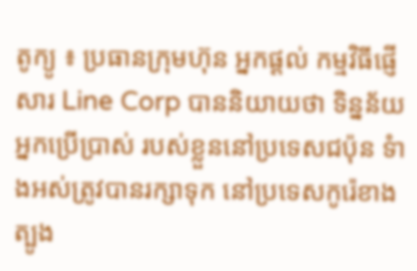តូក្យូ ៖ ប្រធានក្រុមហ៊ុន អ្នកផ្តល់ កម្មវិធីផ្ញើសារ Line Corp បាននិយាយថា ទិន្នន័យអ្នកប្រើប្រាស់ របស់ខ្លួននៅប្រទេសជប៉ុន ទំាងអស់ត្រូវបានរក្សាទុក នៅប្រទេសកូរ៉េខាងត្បូង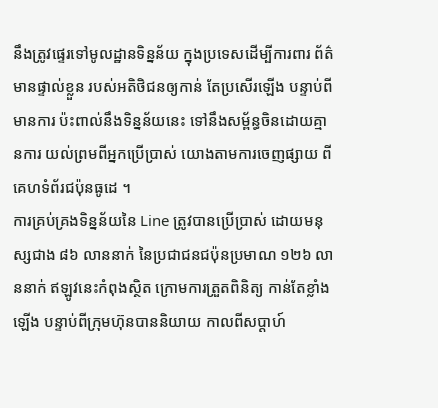នឹងត្រូវផ្ទេរទៅមូលដ្ឋានទិន្នន័យ ក្នុងប្រទេសដើម្បីការពារ ព័ត៌មានផ្ទាល់ខ្លួន របស់អតិថិជនឲ្យកាន់ តែប្រសើរឡើង បន្ទាប់ពីមានការ ប៉ះពាល់នឹងទិន្នន័យនេះ ទៅនឹងសម្ព័ន្ធចិនដោយគ្មានការ យល់ព្រមពីអ្នកប្រើប្រាស់ យោងតាមការចេញផ្សាយ ពីគេហទំព័រជប៉ុនធូដេ ។
ការគ្រប់គ្រងទិន្នន័យនៃ Line ត្រូវបានប្រើប្រាស់ ដោយមនុស្សជាង ៨៦ លាននាក់ នៃប្រជាជនជប៉ុនប្រមាណ ១២៦ លាននាក់ ឥឡូវនេះកំពុងស្ថិត ក្រោមការត្រួតពិនិត្យ កាន់តែខ្លាំងឡើង បន្ទាប់ពីក្រុមហ៊ុនបាននិយាយ កាលពីសប្តាហ៍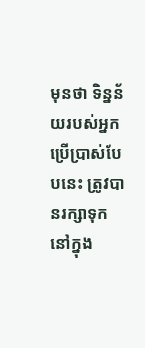មុនថា ទិន្នន័យរបស់អ្នក ប្រើប្រាស់បែបនេះ ត្រូវបានរក្សាទុក នៅក្នុង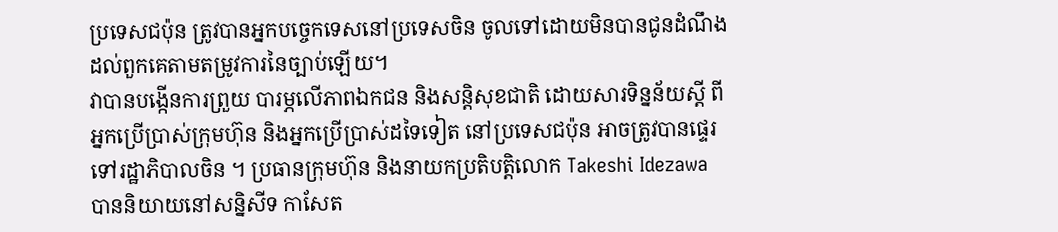ប្រទេសជប៉ុន ត្រូវបានអ្នកបច្ចេកទេសនៅប្រទេសចិន ចូលទៅដោយមិនបានជូនដំណឹង ដល់ពួកគេតាមតម្រូវការនៃច្បាប់ឡើយ។
វាបានបង្កើនការព្រួយ បារម្ភលើភាពឯកជន និងសន្តិសុខជាតិ ដោយសារទិន្នន័យស្តី ពីអ្នកប្រើប្រាស់ក្រុមហ៊ុន និងអ្នកប្រើប្រាស់ដទៃទៀត នៅប្រទេសជប៉ុន អាចត្រូវបានផ្ទេរ ទៅរដ្ឋាភិបាលចិន ។ ប្រធានក្រុមហ៊ុន និងនាយកប្រតិបត្តិលោក Takeshi Idezawa បាននិយាយនៅសន្និសីទ កាសែត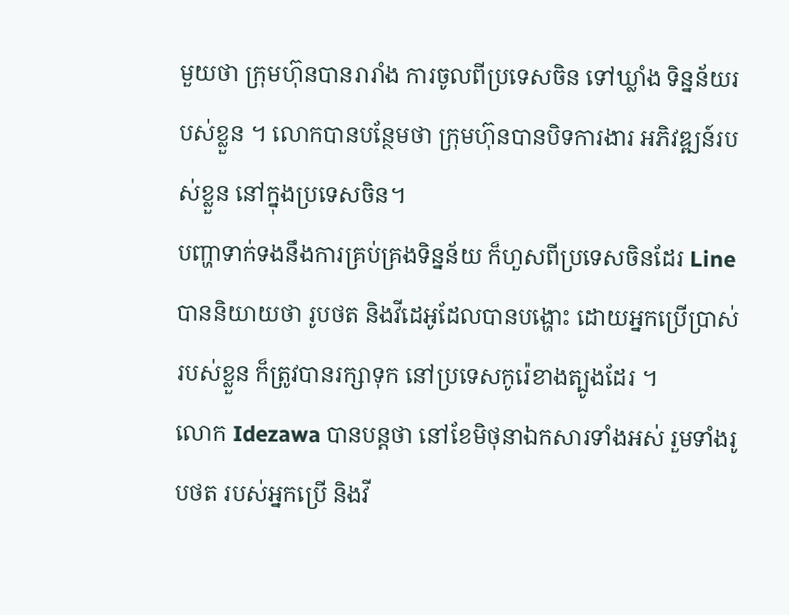មួយថា ក្រុមហ៊ុនបានរារាំង ការចូលពីប្រទេសចិន ទៅឃ្លាំង ទិន្នន័យរបស់ខ្លួន ។ លោកបានបន្ថែមថា ក្រុមហ៊ុនបានបិទការងារ អភិវឌ្ឍន៍របស់ខ្លួន នៅក្នុងប្រទេសចិន។
បញ្ហាទាក់ទងនឹងការគ្រប់គ្រងទិន្នន័យ ក៏ហួសពីប្រទេសចិនដែរ Line បាននិយាយថា រូបថត និងវីដេអូដែលបានបង្ហោះ ដោយអ្នកប្រើប្រាស់ របស់ខ្លួន ក៏ត្រូវបានរក្សាទុក នៅប្រទេសកូរ៉េខាងត្បូងដែរ ។
លោក Idezawa បានបន្តថា នៅខែមិថុនាឯកសារទាំងអស់ រួមទាំងរូបថត របស់អ្នកប្រើ និងវី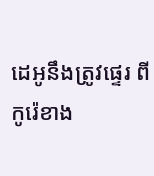ដេអូនឹងត្រូវផ្ទេរ ពីកូរ៉េខាង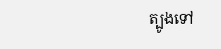ត្បូងទៅ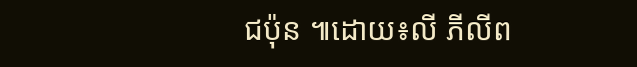ជប៉ុន ៕ដោយ៖លី ភីលីព